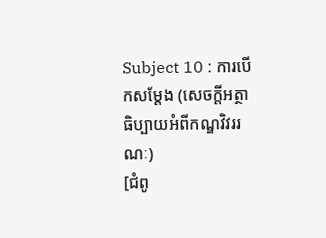Subject 10 : ការបើកសម្តែង (សេចក្តីអត្ថាធិប្បាយអំពីកណ្ឌវិវររណៈ)
[ជំពូ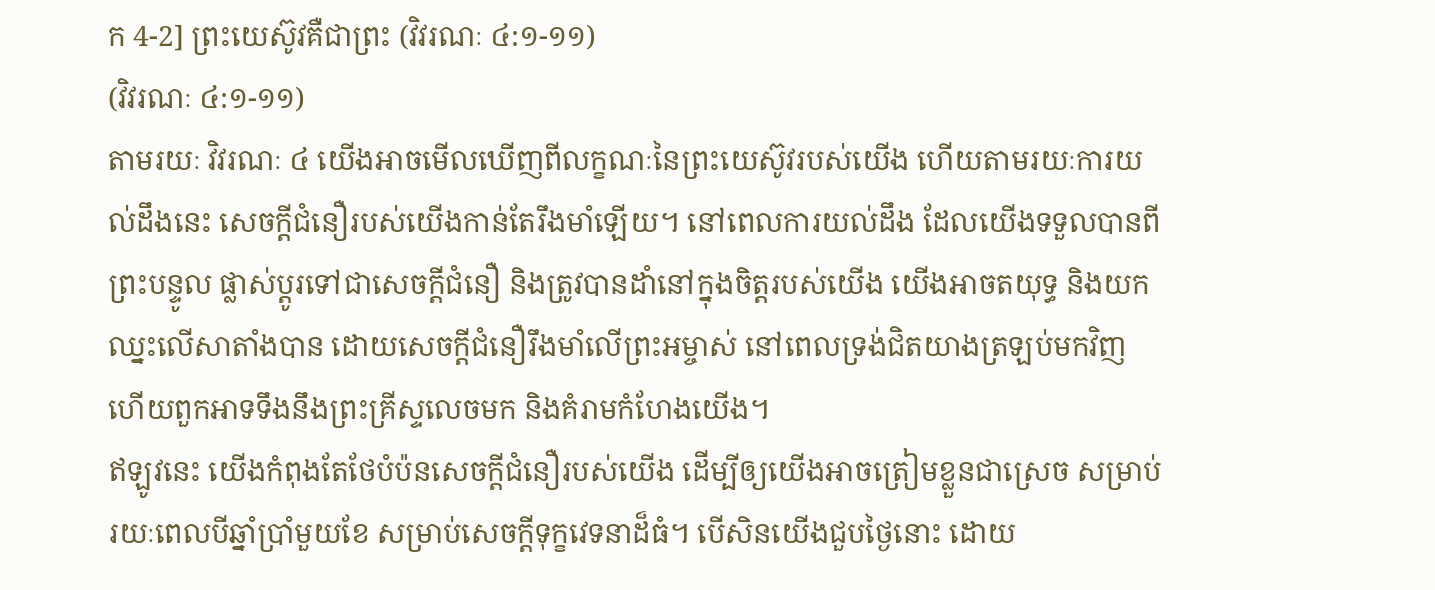ក 4-2] ព្រះយេស៊ូវគឺជាព្រះ (វិវរណៈ ៤:១-១១)
(វិវរណៈ ៤:១-១១)
តាមរយៈ វិវរណៈ ៤ យើងអាចមើលឃើញពីលក្ខណៈនៃព្រះយេស៊ូវរបស់យើង ហើយតាមរយៈការយល់ដឹងនេះ សេចក្តីជំនឿរបស់យើងកាន់តែរឹងមាំឡើយ។ នៅពេលការយល់ដឹង ដែលយើងទទួលបានពីព្រះបន្ទូល ផ្លាស់ប្តូរទៅជាសេចក្តីជំនឿ និងត្រូវបានដាំនៅក្នុងចិត្តរបស់យើង យើងអាចតយុទ្ធ និងយកឈ្នះលើសាតាំងបាន ដោយសេចក្តីជំនឿរឹងមាំលើព្រះអម្ចាស់ នៅពេលទ្រង់ជិតយាងត្រឡប់មកវិញ ហើយពួកអាទទឹងនឹងព្រះគ្រីស្ទលេចមក និងគំរាមកំហែងយើង។
ឥឡូវនេះ យើងកំពុងតែថែបំប៉នសេចក្តីជំនឿរបស់យើង ដើម្បីឲ្យយើងអាចត្រៀមខ្លួនជាស្រេច សម្រាប់រយៈពេលបីឆ្នាំប្រាំមួយខែ សម្រាប់សេចក្តីទុក្ខវេទនាដ៏ធំ។ បើសិនយើងជួបថ្ងៃនោះ ដោយ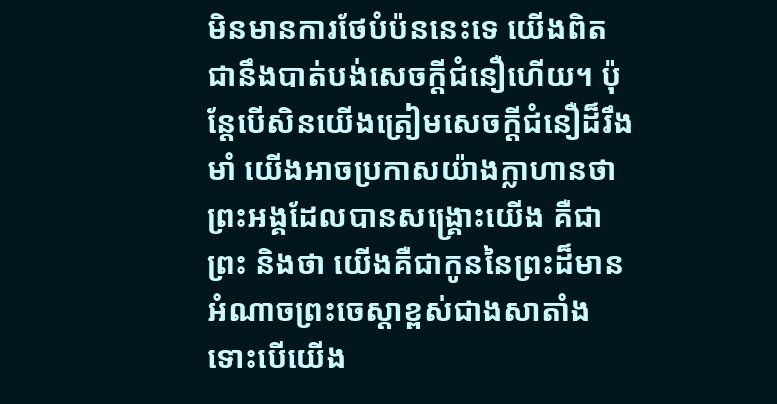មិនមានការថែបំប៉ននេះទេ យើងពិតជានឹងបាត់បង់សេចក្តីជំនឿហើយ។ ប៉ុន្តែបើសិនយើងត្រៀមសេចក្តីជំនឿដ៏រឹងមាំ យើងអាចប្រកាសយ៉ាងក្លាហានថា ព្រះអង្គដែលបានសង្រ្គោះយើង គឺជាព្រះ និងថា យើងគឺជាកូននៃព្រះដ៏មានអំណាចព្រះចេស្តាខ្ពស់ជាងសាតាំង ទោះបើយើង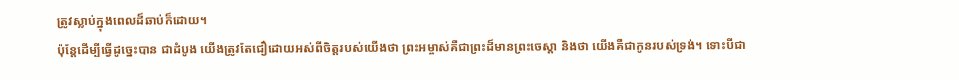ត្រូវស្លាប់ក្នុងពេលដ៏ឆាប់ក៏ដោយ។
ប៉ុន្តែដើម្បីធ្វើដូច្នេះបាន ជាដំបូង យើងត្រូវតែជឿដោយអស់ពីចិត្តរបស់យើងថា ព្រះអម្ចាស់គឺជាព្រះដ៏មានព្រះចេស្តា និងថា យើងគឺជាកូនរបស់ទ្រង់។ ទោះបីជា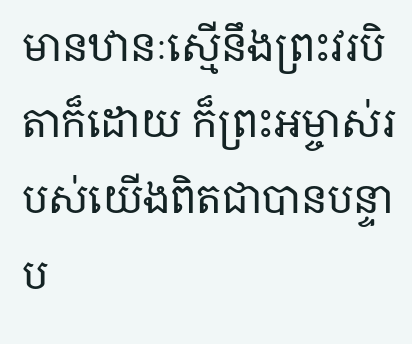មានឋានៈស្មើនឹងព្រះវរបិតាក៏ដោយ ក៏ព្រះអម្ចាស់របស់យើងពិតជាបានបន្ទាប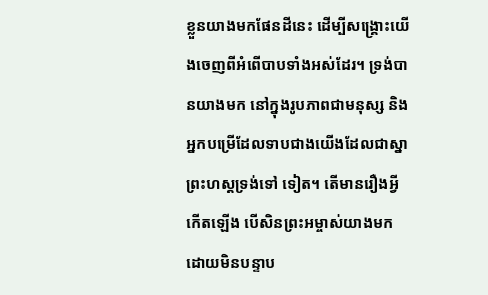ខ្លួនយាងមកផែនដីនេះ ដើម្បីសង្រ្គោះយើងចេញពីអំពើបាបទាំងអស់ដែរ។ ទ្រង់បានយាងមក នៅក្នុងរូបភាពជាមនុស្ស និងអ្នកបម្រើដែលទាបជាងយើងដែលជាស្នាព្រះហស្តទ្រង់ទៅ ទៀត។ តើមានរឿងអ្វីកើតឡើង បើសិនព្រះអម្ចាស់យាងមក ដោយមិនបន្ទាប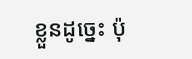ខ្លួនដូច្នេះ ប៉ុ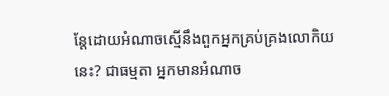ន្តែដោយអំណាចស្មើនឹងពួកអ្នកគ្រប់គ្រងលោកិយនេះ? ជាធម្មតា អ្នកមានអំណាច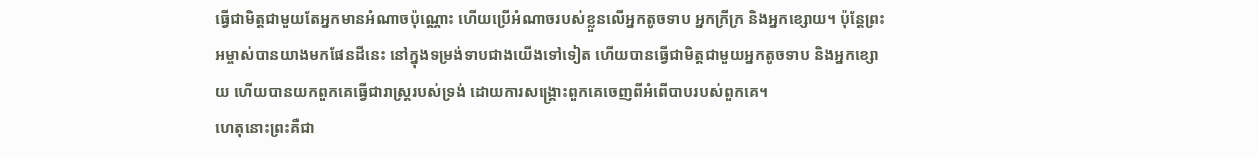ធ្វើជាមិត្តជាមួយតែអ្នកមានអំណាចប៉ុណ្ណោះ ហើយប្រើអំណាចរបស់ខ្លួនលើអ្នកតូចទាប អ្នកក្រីក្រ និងអ្នកខ្សោយ។ ប៉ុន្តែព្រះអម្ចាស់បានយាងមកផែនដីនេះ នៅក្នុងទម្រង់ទាបជាងយើងទៅទៀត ហើយបានធ្វើជាមិត្តជាមួយអ្នកតូចទាប និងអ្នកខ្សោយ ហើយបានយកពួកគេធ្វើជារាស្ត្ររបស់ទ្រង់ ដោយការសង្រ្គោះពួកគេចេញពីអំពើបាបរបស់ពួកគេ។
ហេតុនោះព្រះគឺជា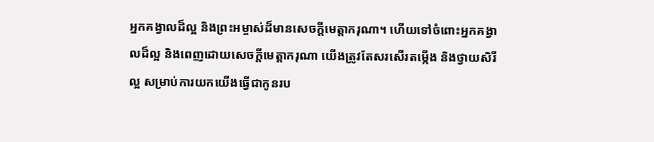អ្នកគង្វាលដ៏ល្អ និងព្រះអម្ចាស់ដ៏មានសេចក្តីមេត្តាករុណា។ ហើយទៅចំពោះអ្នកគង្វាលដ៏ល្អ និងពេញដោយសេចក្តីមេត្តាករុណា យើងត្រូវតែសរសើរតម្កើង និងថ្វាយសិរីល្អ សម្រាប់ការយកយើងធ្វើជាកូនរប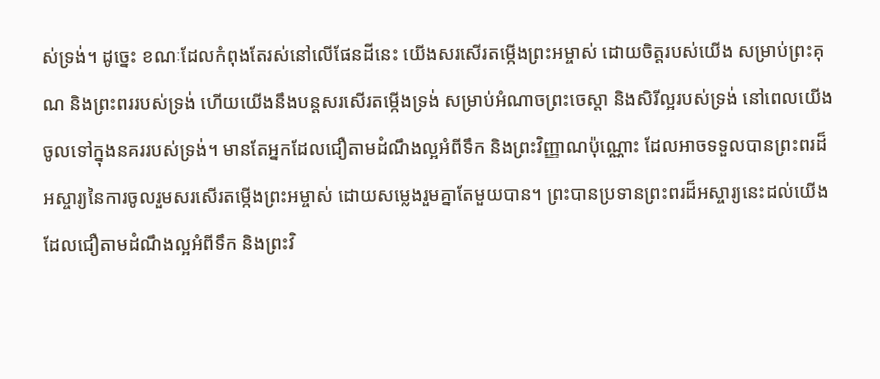ស់ទ្រង់។ ដូច្នេះ ខណៈដែលកំពុងតែរស់នៅលើផែនដីនេះ យើងសរសើរតម្កើងព្រះអម្ចាស់ ដោយចិត្តរបស់យើង សម្រាប់ព្រះគុណ និងព្រះពររបស់ទ្រង់ ហើយយើងនឹងបន្តសរសើរតម្កើងទ្រង់ សម្រាប់អំណាចព្រះចេស្តា និងសិរីល្អរបស់ទ្រង់ នៅពេលយើងចូលទៅក្នុងនគររបស់ទ្រង់។ មានតែអ្នកដែលជឿតាមដំណឹងល្អអំពីទឹក និងព្រះវិញ្ញាណប៉ុណ្ណោះ ដែលអាចទទួលបានព្រះពរដ៏អស្ចារ្យនៃការចូលរួមសរសើរតម្កើងព្រះអម្ចាស់ ដោយសម្លេងរួមគ្នាតែមួយបាន។ ព្រះបានប្រទានព្រះពរដ៏អស្ចារ្យនេះដល់យើង ដែលជឿតាមដំណឹងល្អអំពីទឹក និងព្រះវិ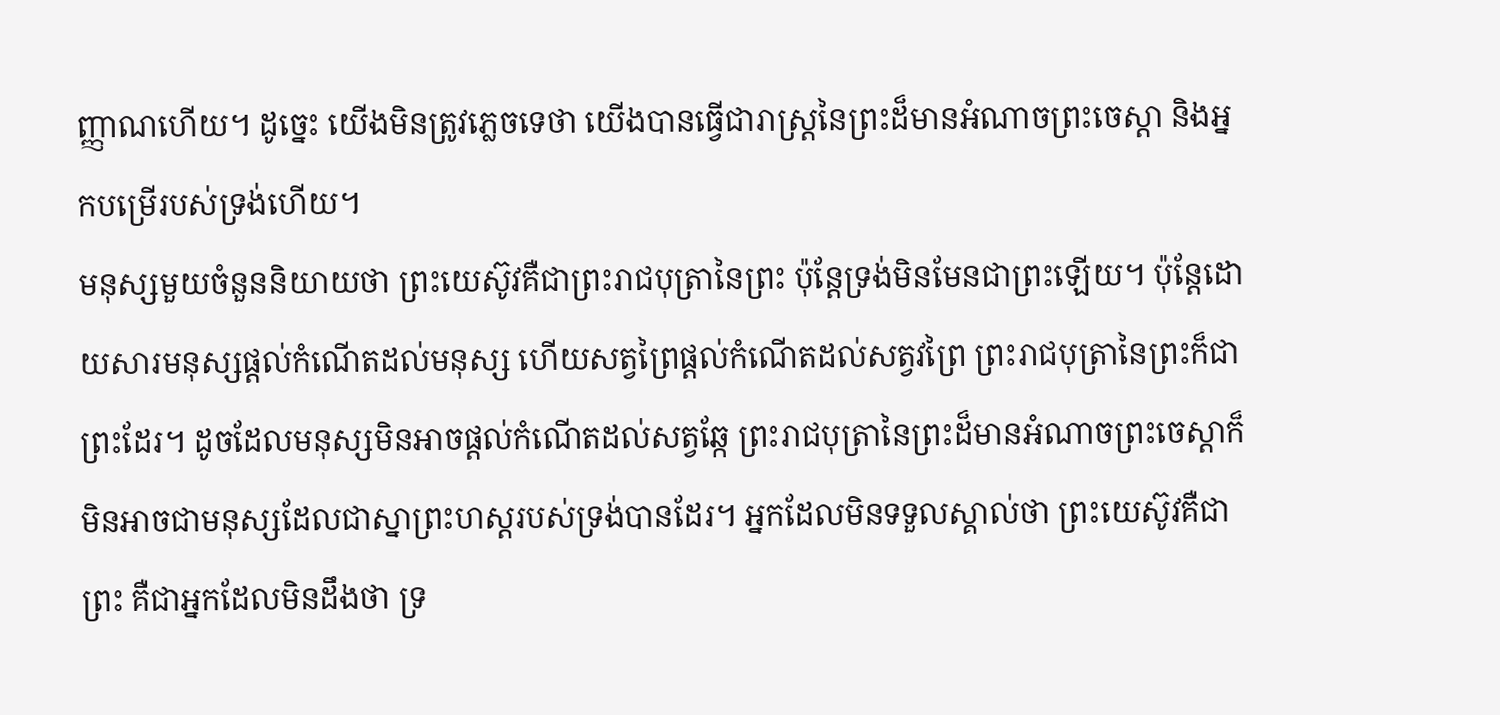ញ្ញាណហើយ។ ដូច្នេះ យើងមិនត្រូវភ្លេចទេថា យើងបានធ្វើជារាស្ត្រនៃព្រះដ៏មានអំណាចព្រះចេស្តា និងអ្នកបម្រើរបស់ទ្រង់ហើយ។
មនុស្សមួយចំនួននិយាយថា ព្រះយេស៊ូវគឺជាព្រះរាជបុត្រានៃព្រះ ប៉ុន្តែទ្រង់មិនមែនជាព្រះឡើយ។ ប៉ុន្តែដោយសារមនុស្សផ្តល់កំណើតដល់មនុស្ស ហើយសត្វព្រៃផ្តល់កំណើតដល់សត្វវព្រៃ ព្រះរាជបុត្រានៃព្រះក៏ជាព្រះដែរ។ ដូចដែលមនុស្សមិនអាចផ្តល់កំណើតដល់សត្វឆ្កែ ព្រះរាជបុត្រានៃព្រះដ៏មានអំណាចព្រះចេស្តាក៏មិនអាចជាមនុស្សដែលជាស្នាព្រះហស្តរបស់ទ្រង់បានដែរ។ អ្នកដែលមិនទទួលស្គាល់ថា ព្រះយេស៊ូវគឺជាព្រះ គឺជាអ្នកដែលមិនដឹងថា ទ្រ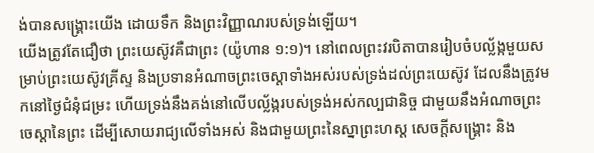ង់បានសង្រ្គោះយើង ដោយទឹក និងព្រះវិញ្ញាណរបស់ទ្រង់ឡើយ។
យើងត្រូវតែជឿថា ព្រះយេស៊ូវគឺជាព្រះ (យ៉ូហាន ១:១)។ នៅពេលព្រះវរបិតាបានរៀបចំបល្ល័ង្កមួយសម្រាប់ព្រះយេស៊ូវគ្រីស្ទ និងប្រទានអំណាចព្រះចេស្តាទាំងអស់របស់ទ្រង់ដល់ព្រះយេស៊ូវ ដែលនឹងត្រូវមកនៅថ្ងៃជំនុំជម្រះ ហើយទ្រង់នឹងគង់នៅលើបល្ល័ង្ករបស់ទ្រង់អស់កល្បជានិច្ច ជាមួយនឹងអំណាចព្រះចេស្តានៃព្រះ ដើម្បីសោយរាជ្យលើទាំងអស់ និងជាមួយព្រះនៃស្នាព្រះហស្ត សេចក្តីសង្រ្គោះ និង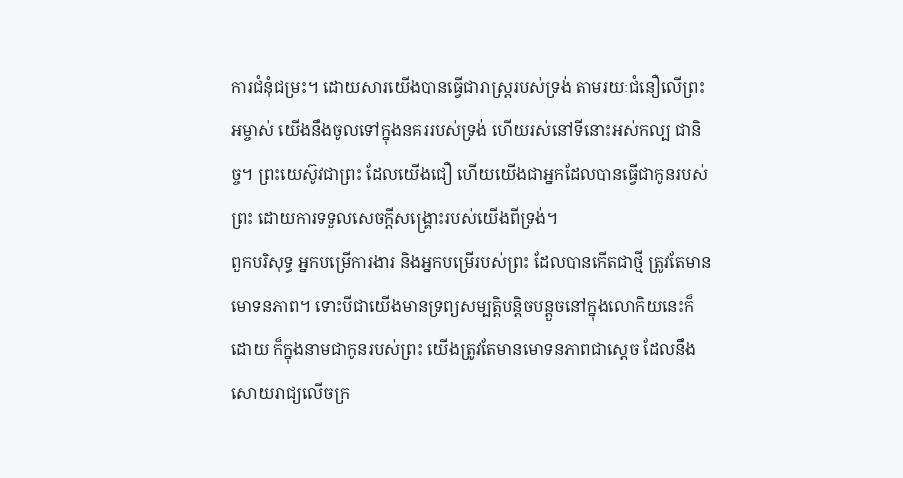ការជំនុំជម្រះ។ ដោយសារយើងបានធ្វើជារាស្ត្ររបស់ទ្រង់ តាមរយៈជំនឿលើព្រះអម្ចាស់ យើងនឹងចូលទៅក្នុងនគររបស់ទ្រង់ ហើយរស់នៅទីនោះអស់កល្ប ជានិច្ច។ ព្រះយេស៊ូវជាព្រះ ដែលយើងជឿ ហើយយើងជាអ្នកដែលបានធ្វើជាកូនរបស់ព្រះ ដោយការទទួលសេចក្តីសង្រ្គោះរបស់យើងពីទ្រង់។
ពួកបរិសុទ្ធ អ្នកបម្រើការងារ និងអ្នកបម្រើរបស់ព្រះ ដែលបានកើតជាថ្មី ត្រូវតែមានមោទនភាព។ ទោះបីជាយើងមានទ្រព្យសម្បត្តិបន្តិចបន្តួចនៅក្នុងលោកិយនេះក៏ដោយ ក៏ក្នុងនាមជាកូនរបស់ព្រះ យើងត្រូវតែមានមោទនភាពជាស្តេច ដែលនឹងសោយរាជ្យលើចក្រ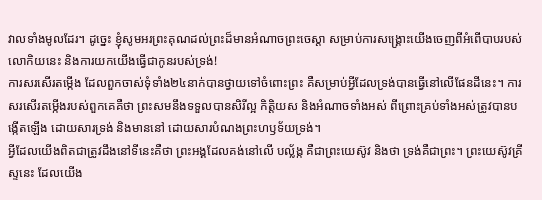វាលទាំងមូលដែរ។ ដូច្នេះ ខ្ញុំសូមអរព្រះគុណដល់ព្រះដ៏មានអំណាចព្រះចេស្តា សម្រាប់ការសង្រ្គោះយើងចេញពីអំពើបាបរបស់លោកិយនេះ និងការយកយើងធ្វើជាកូនរបស់ទ្រង់!
ការសរសើរតម្កើង ដែលពួកចាស់ទុំទាំង២៤នាក់បានថ្វាយទៅចំពោះព្រះ គឺសម្រាប់អ្វីដែលទ្រង់បានធ្វើនៅលើផែនដីនេះ។ ការសរសើរតម្កើងរបស់ពួកគេគឺថា ព្រះសមនឹងទទួលបានសិរីល្អ កិត្តិយស និងអំណាចទាំងអស់ ពីព្រោះគ្រប់ទាំងអស់ត្រូវបានបង្កើតឡើង ដោយសារទ្រង់ និងមាននៅ ដោយសារបំណងព្រះហឫទ័យទ្រង់។
អ្វីដែលយើងពិតជាត្រូវដឹងនៅទីនេះគឺថា ព្រះអង្គដែលគង់នៅលើ បល្ល័ង្ក គឺជាព្រះយេស៊ូវ និងថា ទ្រង់គឺជាព្រះ។ ព្រះយេស៊ូវគ្រីស្ទនេះ ដែលយើង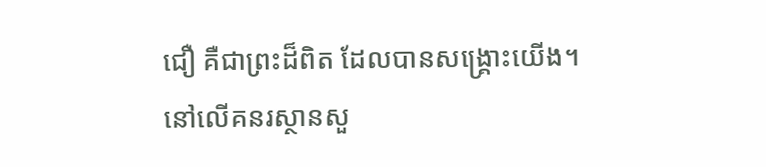ជឿ គឺជាព្រះដ៏ពិត ដែលបានសង្រ្គោះយើង។ នៅលើគនរស្ថានសួ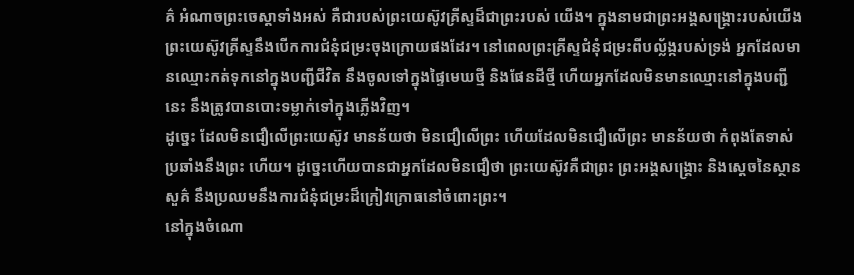គ៌ អំណាចព្រះចេស្តាទាំងអស់ គឺជារបស់ព្រះយេស៊ូវគ្រីស្ទដ៏ជាព្រះរបស់ យើង។ ក្នុងនាមជាព្រះអង្គសង្រ្គោះរបស់យើង ព្រះយេស៊ូវគ្រីស្ទនឹងបើកការជំនុំជម្រះចុងក្រោយផងដែរ។ នៅពេលព្រះគ្រីស្ទជំនុំជម្រះពីបល្ល័ង្ករបស់ទ្រង់ អ្នកដែលមានឈ្មោះកត់ទុកនៅក្នុងបញ្ជីជីវិត នឹងចូលទៅក្នុងផ្ទៃមេឃថ្មី និងផែនដីថ្មី ហើយអ្នកដែលមិនមានឈ្មោះនៅក្នុងបញ្ជីនេះ នឹងត្រូវបានបោះទម្លាក់ទៅក្នុងភ្លើងវិញ។
ដូច្នេះ ដែលមិនជឿលើព្រះយេស៊ូវ មានន័យថា មិនជឿលើព្រះ ហើយដែលមិនជឿលើព្រះ មានន័យថា កំពុងតែទាស់ប្រឆាំងនឹងព្រះ ហើយ។ ដូច្នេះហើយបានជាអ្នកដែលមិនជឿថា ព្រះយេស៊ូវគឺជាព្រះ ព្រះអង្គសង្រ្គោះ និងស្តេចនៃស្ថានសួគ៌ នឹងប្រឈមនឹងការជំនុំជម្រះដ៏ក្រៀវក្រោធនៅចំពោះព្រះ។
នៅក្នុងចំណោ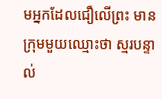មអ្នកដែលជឿលើព្រះ មានក្រុមមួយឈ្មោះថា ស្មរបន្ទាល់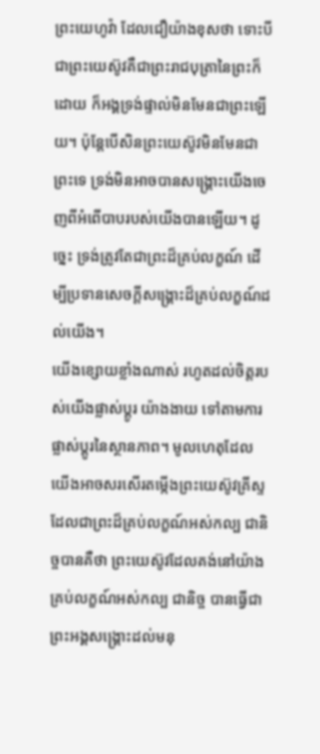ព្រះយេហូវ៉ា ដែលជឿយ៉ាងខុសថា ទោះបីជាព្រះយេស៊ូវគឺជាព្រះរាជបុត្រានៃព្រះក៏ដោយ ក៏អង្គទ្រង់ផ្ទាល់មិនមែនជាព្រះឡើយ។ ប៉ុន្តែបើសិនព្រះយេស៊ូវមិនមែនជាព្រះទេ ទ្រង់មិនអាចបានសង្រ្គោះយើងចេញពីអំពើបាបរបស់យើងបានឡើយ។ ដូច្នេះ ទ្រង់ត្រូវតែជាព្រះដ៏គ្រប់លក្ខណ៍ ដើម្បីប្រទានសេចក្តីសង្រ្គោះដ៏គ្រប់លក្ខណ៍ដល់យើង។
យើងខ្សោយខ្លាំងណាស់ រហូតដល់ចិត្តរបស់យើងផ្លាស់ប្តូរ យ៉ាងងាយ ទៅតាមការផ្លាស់ប្តូរនៃស្ថានភាព។ មូលហេតុដែលយើងអាចសរសើរតម្កើងព្រះយេស៊ូវគ្រីស្ទ ដែលជាព្រះដ៏គ្រប់លក្ខណ៍អស់កល្ប ជានិច្ចបានគឺថា ព្រះយេស៊ូវដែលគង់នៅយ៉ាងគ្រប់លក្ខណ៍អស់កល្ប ជានិច្ច បានធ្វើជាព្រះអង្គសង្រ្គោះដល់មនុ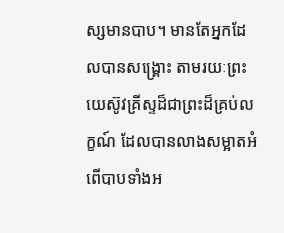ស្សមានបាប។ មានតែអ្នកដែលបានសង្រ្គោះ តាមរយៈព្រះយេស៊ូវគ្រីស្ទដ៏ជាព្រះដ៏គ្រប់លក្ខណ៍ ដែលបានលាងសម្អាតអំពើបាបទាំងអ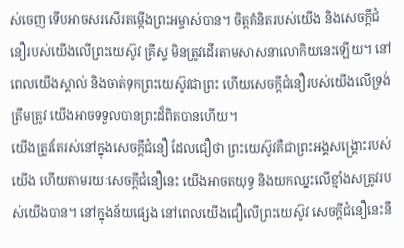ស់ចេញ ទើបអាចសរសើរតម្កើងព្រះអម្ចាស់បាន។ ចិត្តគំនិតរបស់យើង និងសេចក្តីជំនឿរបស់យើងលើព្រះយេស៊ូវ គ្រីស្ទ មិនត្រូវដើរតាមសាសនាលោកិយនេះឡើយ។ នៅពេលយើងស្គាល់ និងចាត់ទុកព្រះយេស៊ូវជាព្រះ ហើយសេចក្តីជំនឿរបស់យើងលើទ្រង់ត្រឹមត្រូវ យើងអាចទទួលបានព្រះដ៏ពិតបានហើយ។
យើងត្រូវតែរស់នៅក្នុងសេចក្តីជំនឿ ដែលជឿថា ព្រះយេស៊ូវគឺជាព្រះអង្គសង្រ្គោះរបស់យើង ហើយតាមរយៈសេចក្តីជំនឿនេះ យើងអាចតយុទ្ធ និងយកឈ្នះលើខ្មាំងសត្រូវរបស់យើងបាន។ នៅក្នុងន័យផ្សេង នៅពេលយើងជឿលើព្រះយេស៊ូវ សេចក្តីជំនឿនេះនឹ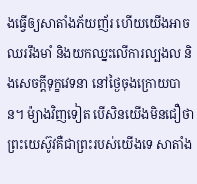ងធ្វើឲ្យសាតាំងភ័យញ័រ ហើយយើងអាចឈររឹងមាំ និងយកឈ្នះលើការល្បងល និងសេចក្តីទុក្ខវេទនា នៅថ្ងៃចុងក្រោយបាន។ ម៉្យាងវិញទៀត បើសិនយើងមិនជឿថា ព្រះយេស៊ូវគឺជាព្រះរបស់យើងទេ សាតាំង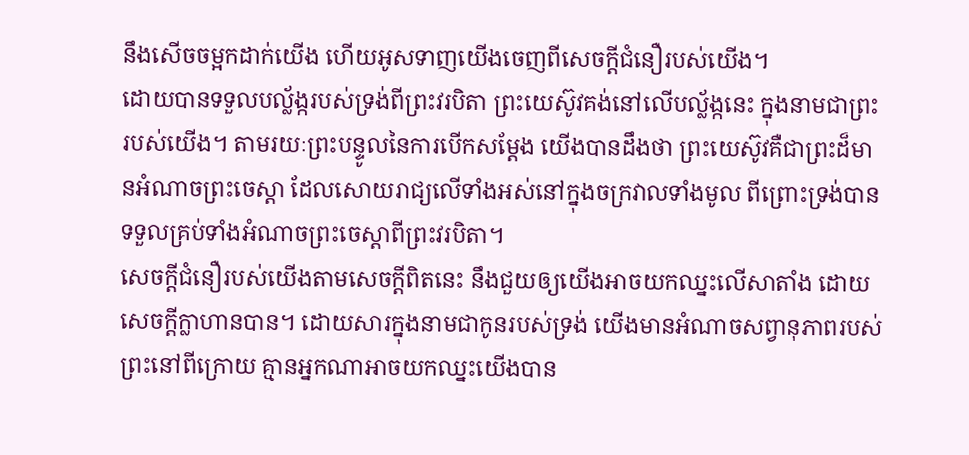នឹងសើចចម្អកដាក់យើង ហើយអូសទាញយើងចេញពីសេចក្តីជំនឿរបស់យើង។
ដោយបានទទួលបល្ល័ង្ករបស់ទ្រង់ពីព្រះវរបិតា ព្រះយេស៊ូវគង់នៅលើបល្ល័ង្កនេះ ក្នុងនាមជាព្រះរបស់យើង។ តាមរយៈព្រះបន្ទូលនៃការបើកសម្តែង យើងបានដឹងថា ព្រះយេស៊ូវគឺជាព្រះដ៏មានអំណាចព្រះចេស្តា ដែលសោយរាជ្យលើទាំងអស់នៅក្នុងចក្រវាលទាំងមូល ពីព្រោះទ្រង់បានទទួលគ្រប់ទាំងអំណាចព្រះចេស្តាពីព្រះវរបិតា។
សេចក្តីជំនឿរបស់យើងតាមសេចក្តីពិតនេះ នឹងជួយឲ្យយើងអាចយកឈ្នះលើសាតាំង ដោយសេចក្តីក្លាហានបាន។ ដោយសារក្នុងនាមជាកូនរបស់ទ្រង់ យើងមានអំណាចសព្វានុភាពរបស់ព្រះនៅពីក្រោយ គ្មានអ្នកណាអាចយកឈ្នះយើងបាន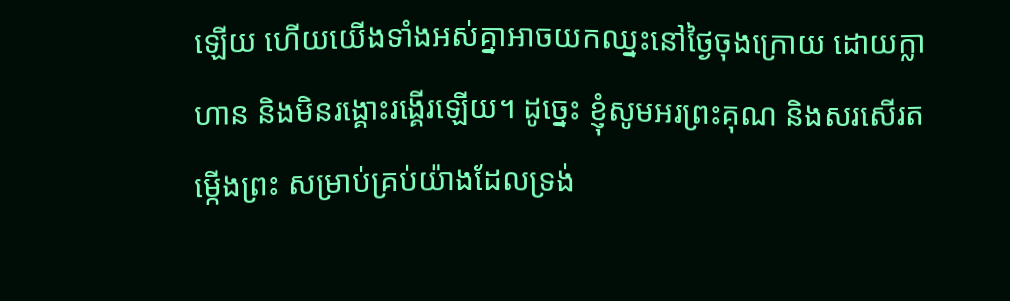ឡើយ ហើយយើងទាំងអស់គ្នាអាចយកឈ្នះនៅថ្ងៃចុងក្រោយ ដោយក្លាហាន និងមិនរង្គោះរង្គើរឡើយ។ ដូច្នេះ ខ្ញុំសូមអរព្រះគុណ និងសរសើរតម្កើងព្រះ សម្រាប់គ្រប់យ៉ាងដែលទ្រង់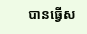បានធ្វើស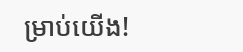ម្រាប់យើង!